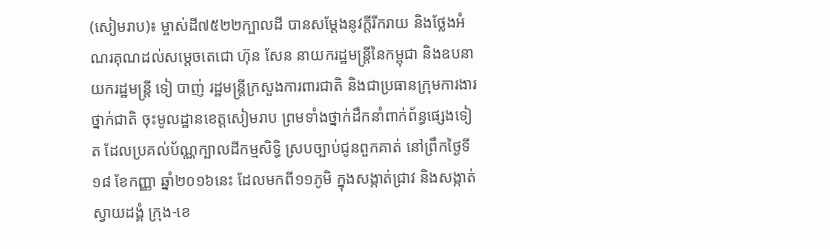(សៀមរាប)៖ ម្ចាស់ដី៧៥២២ក្បាលដី បានសម្ដែងនូវក្ដីរីករាយ និងថ្លែងអំណរគុណដល់សម្ដេចតេជោ ហ៊ុន សែន នាយករដ្ឋមន្ដ្រីនៃកម្ពុជា និងឧបនាយករដ្ឋមន្ដ្រី ទៀ បាញ់ រដ្ឋមន្ដ្រីក្រសួងការពារជាតិ និងជាប្រធានក្រុមការងារថ្នាក់ជាតិ ចុះមូលដ្ឋានខេត្តសៀមរាប ព្រមទាំងថ្នាក់ដឹកនាំពាក់ព័ន្ធផ្សេងទៀត ដែលប្រគល់ប័ណ្ណក្បាលដីកម្មសិទ្ធិ ស្របច្បាប់ជូនពួកគាត់ នៅព្រឹកថ្ងៃទី១៨ ខែកញ្ញា ឆ្នាំ២០១៦នេះ ដែលមកពី១១ភូមិ ក្នុងសង្កាត់ជ្រាវ និងសង្កាត់ស្វាយដង្គំ ក្រុង-ខេ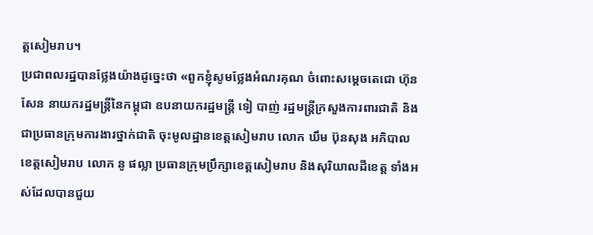ត្តសៀមរាប។
ប្រជាពលរដ្ឋបានថ្លែងយ៉ាងដូច្នេះថា «ពួកខ្ញុំសូមថ្លែងអំណរគុណ ចំពោះសម្ដេចតេជោ ហ៊ុន សែន នាយករដ្ឋមន្ដ្រីនៃកម្ពុជា ឧបនាយករដ្ឋមន្ដ្រី ទៀ បាញ់ រដ្ឋមន្ដ្រីក្រសួងការពារជាតិ និងជាប្រធានក្រុមការងារថ្នាក់ជាតិ ចុះមូលដ្ឋានខេត្តសៀមរាប លោក ឃឹម ប៊ុនសុង អភិបាលខេត្តសៀមរាប លោក នូ ផល្លា ប្រធានក្រុមប្រឹក្សាខេត្តសៀមរាប និងសុរិយាលដីខេត្ត ទាំងអស់ដែលបានជួយ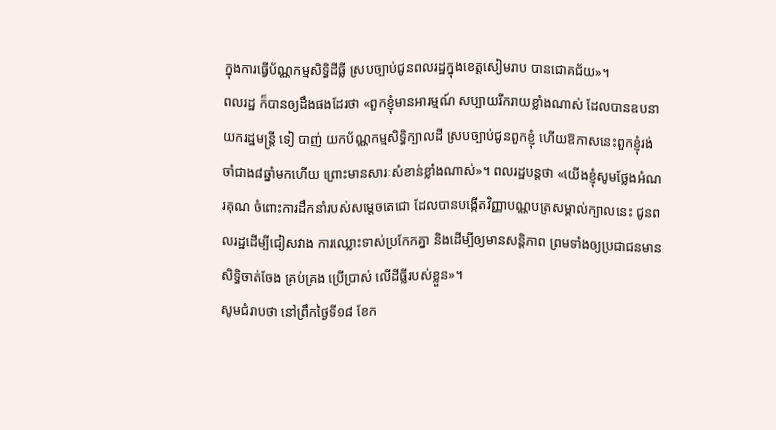ក្នុងការធ្វើប័ណ្ណកម្មសិទ្ធិដីធ្លី ស្របច្បាប់ជូនពលរដ្ឋក្នុងខេត្តសៀមរាប បានជោគជ័យ»។
ពលរដ្ឋ ក៏បានឲ្យដឹងផងដែរថា «ពួកខ្ញុំមានអារម្មណ៍ សប្បាយរីករាយខ្លាំងណាស់ ដែលបានឧបនាយករដ្ឋមន្ដ្រី ទៀ បាញ់ យកប័ណ្ណកម្មសិទ្ធិក្បាលដី ស្របច្បាប់ជូនពួកខ្ញុំ ហើយឱកាសនេះពួកខ្ញុំរង់ចាំជាង៨ឆ្នាំមកហើយ ព្រោះមានសារៈសំខាន់ខ្លាំងណាស់»។ ពលរដ្ឋបន្ដថា «យើងខ្ញុំសូមថ្លែងអំណរគុណ ចំពោះការដឹកនាំរបស់សម្ដេចតេជោ ដែលបានបង្កើតវិញ្ញាបណ្ណបត្រសម្គាល់ក្បាលនេះ ជូនពលរដ្ឋដើម្បីជៀសវាង ការឈ្លោះទាស់ប្រកែកគ្នា និងដើម្បីឲ្យមានសន្ដិភាព ព្រមទាំងឲ្យប្រជាជនមានសិទ្ធិចាត់ចែង គ្រប់គ្រង ប្រើប្រាស់ លើដីធ្លីរបស់ខ្លួន»។
សូមជំរាបថា នៅព្រឹកថ្ងៃទី១៨ ខែក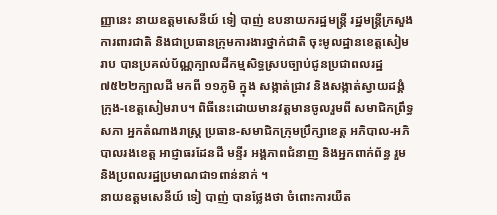ញ្ញានេះ នាយឧត្តមសេនីយ៍ ទៀ បាញ់ ឧបនាយករដ្ឋមន្ត្រី រដ្ឋមន្ត្រីក្រសួងការពារជាតិ និងជាប្រធានក្រុមការងារថ្នាក់ជាតិ ចុះមូលដ្ឋានខេត្តសៀមរាប បានប្រគល់ប័ណ្ណក្បាលដីកម្មសិទ្ធស្របច្បាប់ជូនប្រជាពលរដ្ឋ ៧៥២២ក្បាលដី មកពី ១១ភូមិ ក្នុង សង្កាត់ជ្រាវ និងសង្កាត់ស្វាយដង្គំ ក្រុង-ខេត្តសៀមរាប។ ពិធីនេះដោយមានវត្តមានចូលរួមពី សមាជិកព្រឹទ្ធសភា អ្នកតំណាងរាស្ត្រ ប្រធាន-សមាជិកក្រុមប្រឹក្សាខេត្ត អភិបាល-អភិបាលរងខេត្ត អាជ្ញាធរដែនដី មន្ទីរ អង្គភាពជំនាញ និងអ្នកពាក់ព័ន្ធ រួមនិងប្រពលរដ្ឋប្រមាណជា១ពាន់នាក់ ។
នាយឧត្តមសេនីយ៍ ទៀ បាញ់ បានថ្លែងថា ចំពោះការយឺត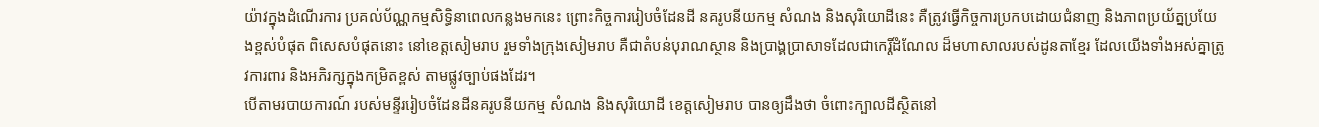យ៉ាវក្នុងដំណើរការ ប្រគល់ប័ណ្ណកម្មសិទ្ធិនាពេលកន្លងមកនេះ ព្រោះកិច្ចការរៀបចំដែនដី នគរូបនីយកម្ម សំណង និងសុរិយោដីនេះ គឺត្រូវធ្វើកិច្ចការប្រកបដោយជំនាញ និងភាពប្រយ័ត្នប្រយែងខ្ពស់បំផុត ពិសេសបំផុតនោះ នៅខេត្តសៀមរាប រួមទាំងក្រុងសៀមរាប គឺជាតំបន់បុរាណស្ថាន និងប្រាង្គប្រាសាទដែលជាកេរ្តិ៍ដំណែល ដ៏មហាសាលរបស់ដូនតាខ្មែរ ដែលយើងទាំងអស់គ្នាត្រូវការពារ និងអភិរក្សក្នុងកម្រិតខ្ពស់ តាមផ្លូវច្បាប់ផងដែរ។
បើតាមរបាយការណ៍ របស់មន្ទីររៀបចំដែនដីនគរូបនីយកម្ម សំណង និងសុរិយោដី ខេត្តសៀមរាប បានឲ្យដឹងថា ចំពោះក្បាលដីស្ថិតនៅ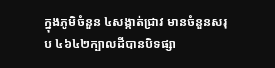ក្នុងភូមិចំនួន ៤សង្កាត់ជ្រាវ មានចំនួនសរុប ៤៦៤២ក្បាលដីបានបិទផ្សា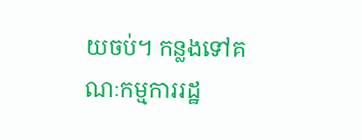យចប់។ កន្លងទៅគណៈកម្មការរដ្ឋ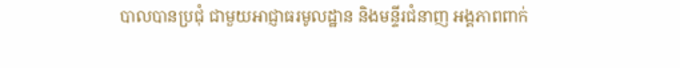បាលបានប្រជុំ ជាមួយអាជ្ញាធរមូលដ្ឋាន និងមន្ទីរជំនាញ អង្គភាពពាក់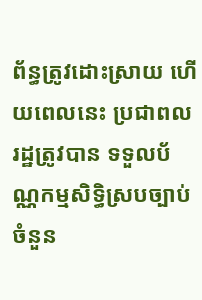ព័ន្ធត្រូវដោះស្រាយ ហើយពេលនេះ ប្រជាពលរដ្ឋត្រូវបាន ទទួលប័ណ្ណកម្មសិទ្ធិស្របច្បាប់ ចំនួន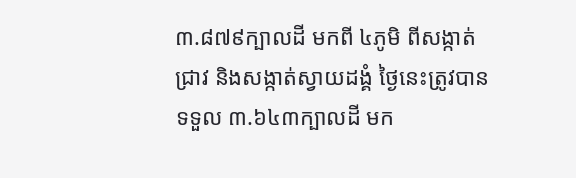៣.៨៧៩ក្បាលដី មកពី ៤ភូមិ ពីសង្កាត់ជ្រាវ និងសង្កាត់ស្វាយដង្គំ ថ្ងៃនេះត្រូវបានទទួល ៣.៦៤៣ក្បាលដី មក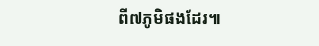ពី៧ភូមិផងដែរ៕